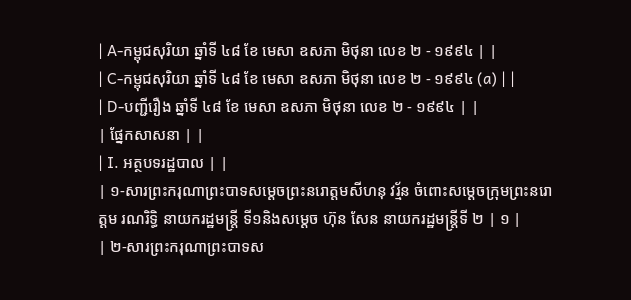| A-កម្ពុជសុរិយា ឆ្នាំទី ៤៨ ខែ មេសា ឧសភា មិថុនា លេខ ២ - ១៩៩៤ | |
| C-កម្ពុជសុរិយា ឆ្នាំទី ៤៨ ខែ មេសា ឧសភា មិថុនា លេខ ២ - ១៩៩៤ (a) | |
| D-បញ្ជីរឿង ឆ្នាំទី ៤៨ ខែ មេសា ឧសភា មិថុនា លេខ ២ - ១៩៩៤ | |
| ផ្នែកសាសនា | |
| I. អត្ថបទរដ្ឋបាល | |
| ១-សារព្រះករុណាព្រះបាទសម្ដេចព្រះនរោត្ដមសីហនុ វរ្ម័ន ចំពោះសម្ដេចក្រុមព្រះនរោត្ដម រណរិទ្ធិ នាយករដ្ឋមន្ត្រី ទី១និងសម្ដេច ហ៊ុន សែន នាយករដ្ឋមន្ត្រីទី ២ | ១ |
| ២-សារព្រះករុណាព្រះបាទស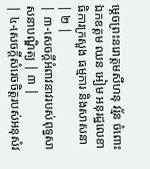ម្ដេចព្រះនរោត្ដមសីហនុ វរ្ម័ន ចំពោះឯកឧត្ដម ឈន អៀម អនុរដ្ឋលេខាធិការក្រសួង ធម្មការ និងសាសនា | ២ |
| ៣-សេចក្ដីអំពាវនាវរបស់ពុទ្ធសាសនាបណ្ឌិត្យ | ៣ |
| ៤-សេចក្ដីសំរេចចិត្តរបស់អនុសំវ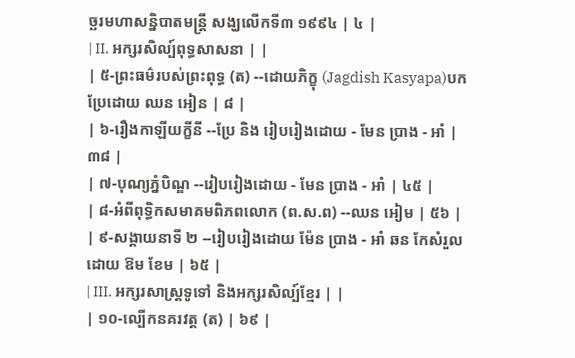ច្ឆរមហាសន្និបាតមន្ដ្រី សង្ឃលើកទី៣ ១៩៩៤ | ៤ |
| II. អក្សរសិល្ប៍ពុទ្ធសាសនា | |
| ៥-ព្រះធម៌របស់ព្រះពុទ្ធ (ត) --ដោយភិក្ខុ (Jagdish Kasyapa)បកប្រែដោយ ឈន អៀន | ៨ |
| ៦-រឿងកាឡីយក្ខីនី --ប្រែ និង រៀបរៀងដោយ - មែន ប្រាង - អាំ | ៣៨ |
| ៧-បុណ្យភ្នំបិណ្ឌ --រៀបរៀងដោយ - មែន ប្រាង - អាំ | ៤៥ |
| ៨-អំពីពុទ្ធិកសមាគមពិភពលោក (ព.ស.ព) --ឈន អៀម | ៥៦ |
| ៩-សង្គាយនាទី ២ --រៀបរៀងដោយ ម៉ែន ប្រាង - អាំ ឆន កែសំរួលដោយ ឱម ខែម | ៦៥ |
| III. អក្សរសាស្ដ្រទូទៅ និងអក្សរសិល្ប៍ខ្មែរ | |
| ១០-ល្បើកនគរវត្ដ (ត) | ៦៩ |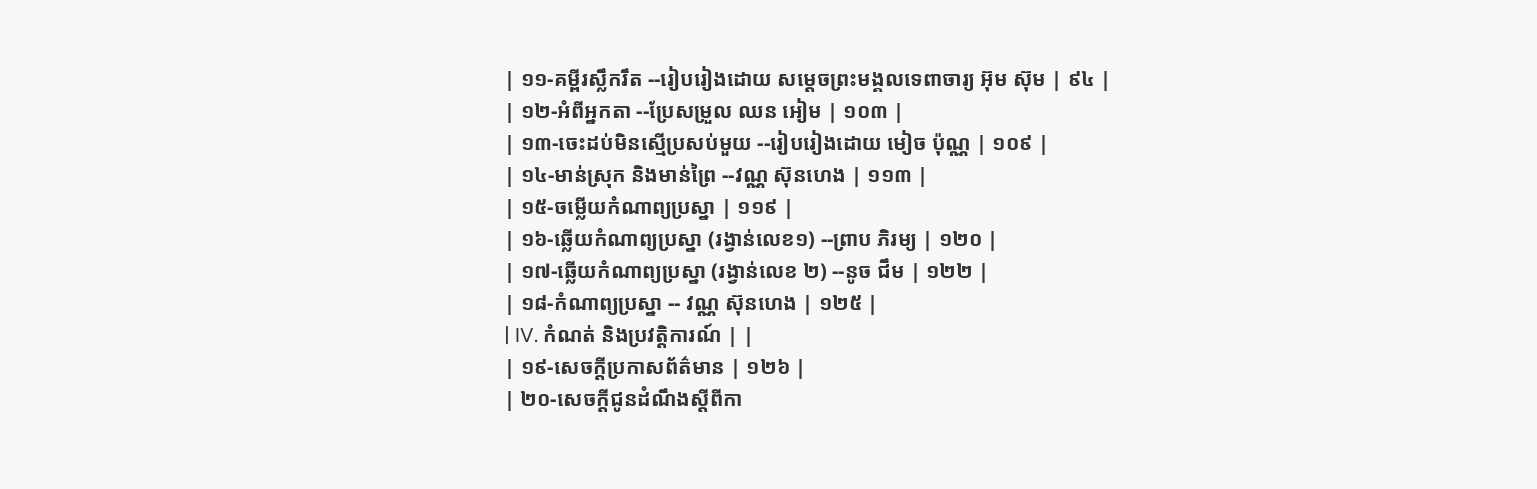| ១១-គម្ពីរស្លឹករឹត --រៀបរៀងដោយ សម្ដេចព្រះមង្គលទេពាចារ្យ អ៊ុម ស៊ុម | ៩៤ |
| ១២-អំពីអ្នកតា --ប្រែសម្រួល ឈន អៀម | ១០៣ |
| ១៣-ចេះដប់មិនស្មើប្រសប់មួយ --រៀបរៀងដោយ មៀច ប៉ុណ្ណ | ១០៩ |
| ១៤-មាន់ស្រុក និងមាន់ព្រៃ --វណ្ណ ស៊ុនហេង | ១១៣ |
| ១៥-ចម្លើយកំណាព្យប្រស្នា | ១១៩ |
| ១៦-ឆ្លើយកំណាព្យប្រស្នា (រង្វាន់លេខ១) --ព្រាប ភិរម្យ | ១២០ |
| ១៧-ឆ្លើយកំណាព្យប្រស្នា (រង្វាន់លេខ ២) --នូច ជឹម | ១២២ |
| ១៨-កំណាព្យប្រស្នា -- វណ្ណ ស៊ុនហេង | ១២៥ |
| IV. កំណត់ និងប្រវត្ដិការណ៍ | |
| ១៩-សេចក្ដីប្រកាសព័ត៌មាន | ១២៦ |
| ២០-សេចក្ដីជូនដំណឹងស្ដីពីកា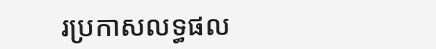រប្រកាសលទ្ធផល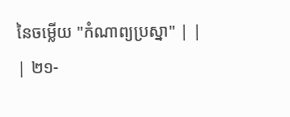នៃចម្លើយ "កំណាព្យប្រស្នា" | |
| ២១-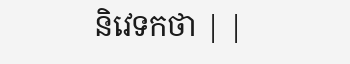និវេទកថា | |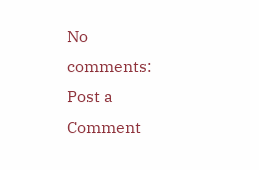No comments:
Post a Comment